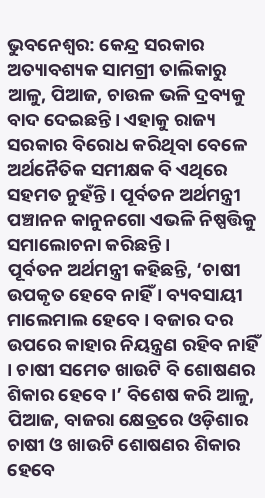ଭୁବନେଶ୍ବର: କେନ୍ଦ୍ର ସରକାର ଅତ୍ୟାବଶ୍ୟକ ସାମଗ୍ରୀ ତାଲିକାରୁ ଆଳୁ, ପିଆଜ, ଚାଉଳ ଭଳି ଦ୍ରବ୍ୟକୁ ବାଦ ଦେଇଛନ୍ତି । ଏହାକୁ ରାଜ୍ୟ ସରକାର ବିରୋଧ କରିଥିବା ବେଳେ ଅର୍ଥନୈତିକ ସମୀକ୍ଷକ ବି ଏଥିରେ ସହମତ ନୁହଁନ୍ତି । ପୂର୍ବତନ ଅର୍ଥମନ୍ତ୍ରୀ ପଞ୍ଚାନନ କାନୁନଗୋ ଏଭଳି ନିଷ୍ପତ୍ତିକୁ ସମାଲୋଚନା କରିଛନ୍ତି ।
ପୂର୍ବତନ ଅର୍ଥମନ୍ତ୍ରୀ କହିଛନ୍ତି, ‘ଚାଷୀ ଉପକୃତ ହେବେ ନାହିଁ । ବ୍ୟବସାୟୀ ମାଲେମାଲ ହେବେ । ବଜାର ଦର ଉପରେ କାହାର ନିୟନ୍ତ୍ରଣ ରହିବ ନାହିଁ । ଚାଷୀ ସମେତ ଖାଉଟି ବି ଶୋଷଣର ଶିକାର ହେବେ ।’ ବିଶେଷ କରି ଆଳୁ, ପିଆଜ, ବାଜରା କ୍ଷେତ୍ରରେ ଓଡ଼ିଶାର ଚାଷୀ ଓ ଖାଉଟି ଶୋଷଣର ଶିକାର ହେବେ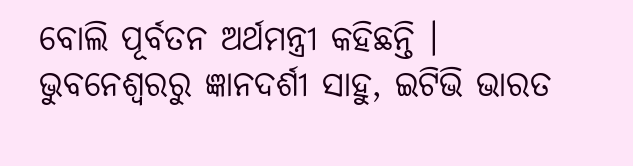ବୋଲି ପୂର୍ବତନ ଅର୍ଥମନ୍ତ୍ରୀ କହିଛନ୍ତି ।
ଭୁବନେଶ୍ବରରୁ ଜ୍ଞାନଦର୍ଶୀ ସାହୁ, ଇଟିଭି ଭାରତ